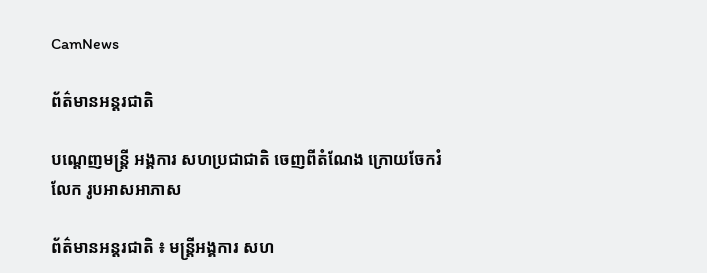CamNews

ព័ត៌មានអន្តរជាតិ

បណ្តេញមន្រ្តី អង្គការ សហប្រជាជាតិ ចេញពីតំណែង ក្រោយចែករំលែក រូបអាសអាភាស

ព័ត៌មានអន្តរជាតិ ៖ មន្រ្តីអង្គការ សហ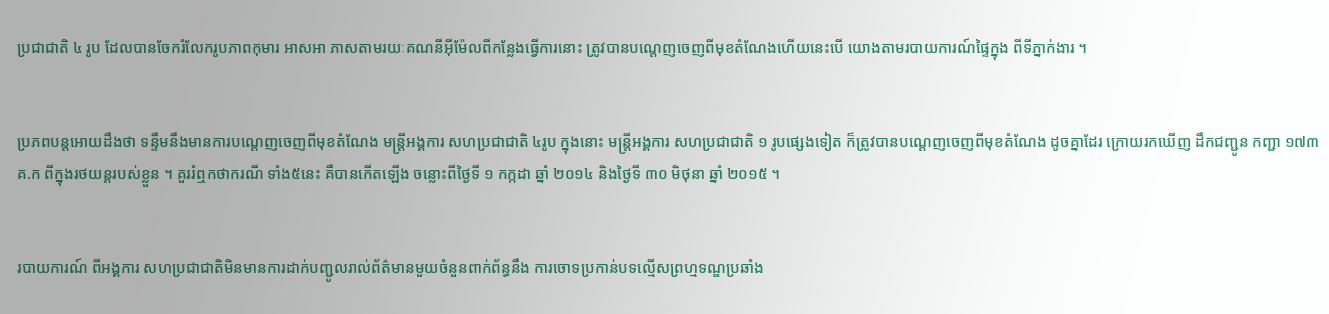ប្រជាជាតិ ៤ រូប ដែលបានចែករំលែករូបភាពកុមារ អាសអា ភាសតាមរយៈគណនីអ៊ីម៉ែលពីកន្លែងធ្វើការនោះ ត្រូវបានបណ្តេញចេញពីមុខតំណែងហើយនេះបើ យោងតាមរបាយការណ៍ផ្ទៃក្នុង ពីទីភ្នាក់ងារ ។


ប្រភពបន្តអោយដឹងថា ទន្ទឹមនឹងមានការបណ្តេញចេញពីមុខតំណែង មន្រ្តីអង្គការ សហប្រជាជាតិ ៤រូប ក្នុងនោះ មន្រ្តីអង្គការ សហប្រជាជាតិ ១ រូបផ្សេងទៀត ក៏ត្រូវបានបណ្តេញចេញពីមុខតំណែង ដូចគ្នាដែរ ក្រោយរកឃើញ ដឹកជញ្ជូន កញ្ជា ១៧៣ គ.ក ពីក្នុងរថយន្តរបស់ខ្លួន ។ គួររំឮកថាករណី ទាំង៥នេះ គឺបានកើតឡើង ចន្លោះពីថ្ងៃទី ១ កក្កដា ឆ្នាំ ២០១៤ និងថ្ងៃទី ៣០ មិថុនា ឆ្នាំ ២០១៥ ។


របាយការណ៍ ពីអង្គការ សហប្រជាជាតិមិនមានការដាក់បញ្ជូលរាល់ព័ត៌មានមួយចំនួនពាក់ព័ន្ធនឹង ការចោទប្រកាន់បទល្មើសព្រហ្មទណ្ឌប្រឆាំង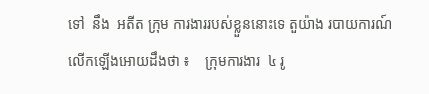ទៅ  នឹង  អតីត ក្រុម ការងាររបស់ខ្លួននោះទេ តួយ៉ាង របាយការណ៍ លើកឡើងអោយដឹងថា ៖    ក្រុមការងារ  ៤ រូ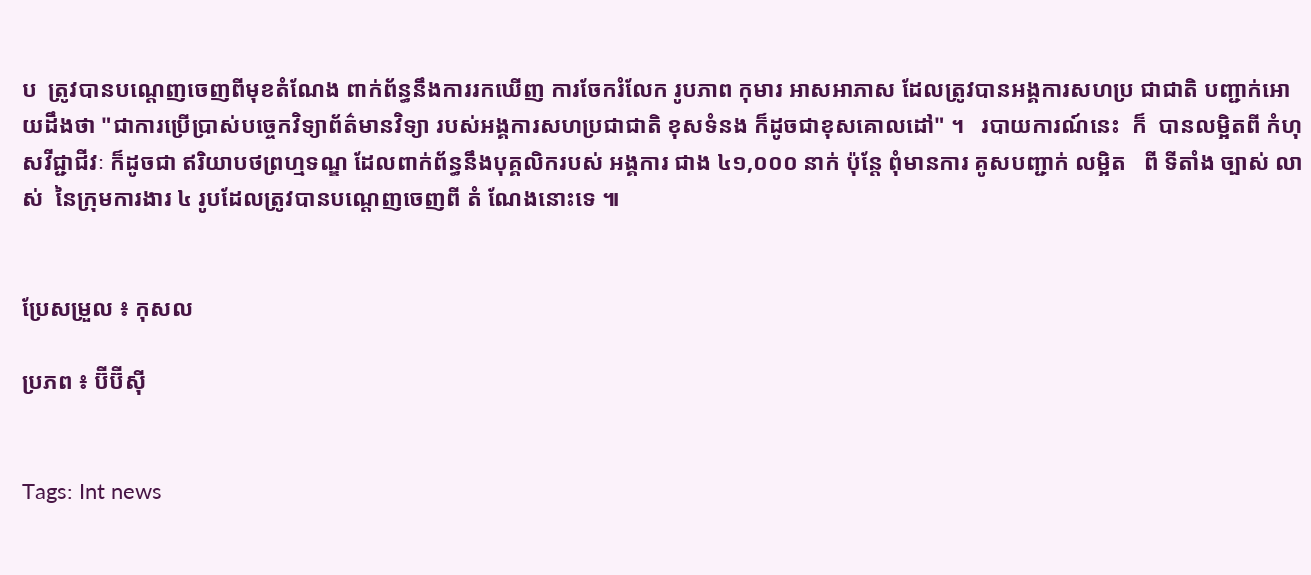ប  ត្រូវបានបណ្តេញចេញពីមុខតំណែង ពាក់ព័ន្ធនឹងការរកឃើញ ការចែករំលែក រូបភាព កុមារ អាសអាភាស ដែលត្រូវបានអង្គការសហប្រ ជាជាតិ បញ្ជាក់អោយដឹងថា "ជាការប្រើប្រាស់បច្ចេកវិទ្យាព័ត៌មានវិទ្យា របស់អង្គការសហប្រជាជាតិ ខុសទំនង ក៏ដូចជាខុសគោលដៅ" ។   របាយការណ៍នេះ  ក៏  បានលម្អិតពី កំហុសវីជ្ជាជីវៈ ក៏ដូចជា ឥរិយាបថព្រហ្មទណ្ឌ ដែលពាក់ព័ន្ធនឹងបុគ្គលិករបស់ អង្គការ ជាង ៤១,០០០ នាក់ ប៉ុន្តែ ពុំមានការ គូសបញ្ជាក់ លម្អិត   ពី ទីតាំង ច្បាស់ លាស់  នៃក្រុមការងារ ៤ រូបដែលត្រូវបានបណ្តេញចេញពី តំ ណែងនោះទេ ៕


ប្រែសម្រួល ៖ កុសល

ប្រភព ៖ ប៊ីប៊ីស៊ី


Tags: Int news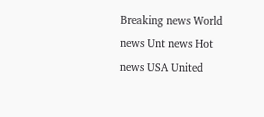Breaking news World news Unt news Hot news USA United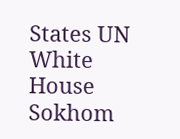States UN White House Sokhom